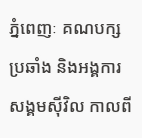ភ្នំពេញៈ គណបក្សប្រឆាំង និងអង្គការសង្គមស៊ីវិល កាលពី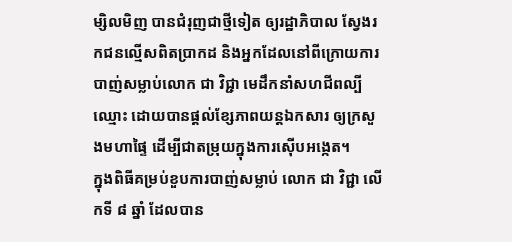ម្សិលមិញ បានជំរុញជាថ្មីទៀត ឲ្យរដ្ឋាភិបាល ស្វែងរកជនល្មើសពិតប្រាកដ និងអ្នកដែលនៅពីក្រោយការបាញ់សម្លាប់លោក ជា វិជ្ជា មេដឹកនាំសហជីពល្បីឈ្មោះ ដោយបានផ្តល់ខ្សែភាពយន្តឯកសារ ឲ្យក្រសួងមហាផ្ទៃ ដើម្បីជាតម្រុយក្នុងការស៊ើបអង្កេត។
ក្នុងពិធីគម្រប់ខួបការបាញ់សម្លាប់ លោក ជា វិជ្ជា លើកទី ៨ ឆ្នាំ ដែលបាន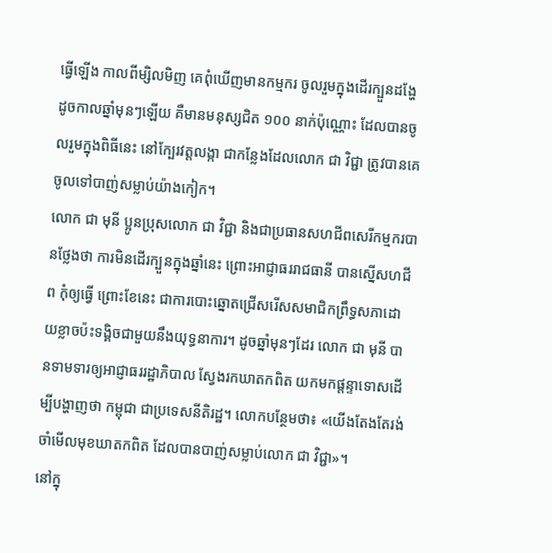ធ្វើឡើង កាលពីម្សិលមិញ គេពុំឃើញមានកម្មករ ចូលរួមក្នុងដើរក្បួនដង្ហែ ដូចកាលឆ្នាំមុនៗឡើយ គឺមានមនុស្សជិត ១០០ នាក់ប៉ុណ្ណោះ ដែលបានចូលរួមក្នុងពិធីនេះ នៅក្បែរវត្តលង្កា ជាកន្លែងដែលលោក ជា វិជ្ជា ត្រូវបានគេចូលទៅបាញ់សម្លាប់យ៉ាងកៀក។
លោក ជា មុនី ប្អូនប្រុសលោក ជា វិជ្ជា និងជាប្រធានសហជីពសេរីកម្មករបានថ្លែងថា ការមិនដើរក្បួនក្នុងឆ្នាំនេះ ព្រោះអាជ្ញាធររាជធានី បានស្នើសហជីព កុំឲ្យធ្វើ ព្រោះខែនេះ ជាការបោះឆ្នោតជ្រើសរើសសមាជិកព្រឹទ្ធសភាដោយខ្លាចប៉ះទង្គិចជាមួយនឹងយុទ្ធនាការ។ ដូចឆ្នាំមុនៗដែរ លោក ជា មុនី បានទាមទារឲ្យអាជ្ញាធររដ្ឋាភិបាល ស្វែងរកឃាតកពិត យកមកផ្តន្ទាទោសដើម្បីបង្ហាញថា កម្ពុជា ជាប្រទេសនីតិរដ្ឋ។ លោកបន្ថែមថា៖ «យើងតែងតែរង់ចាំមើលមុខឃាតកពិត ដែលបានបាញ់សម្លាប់លោក ជា វិជ្ជា»។
នៅក្នុ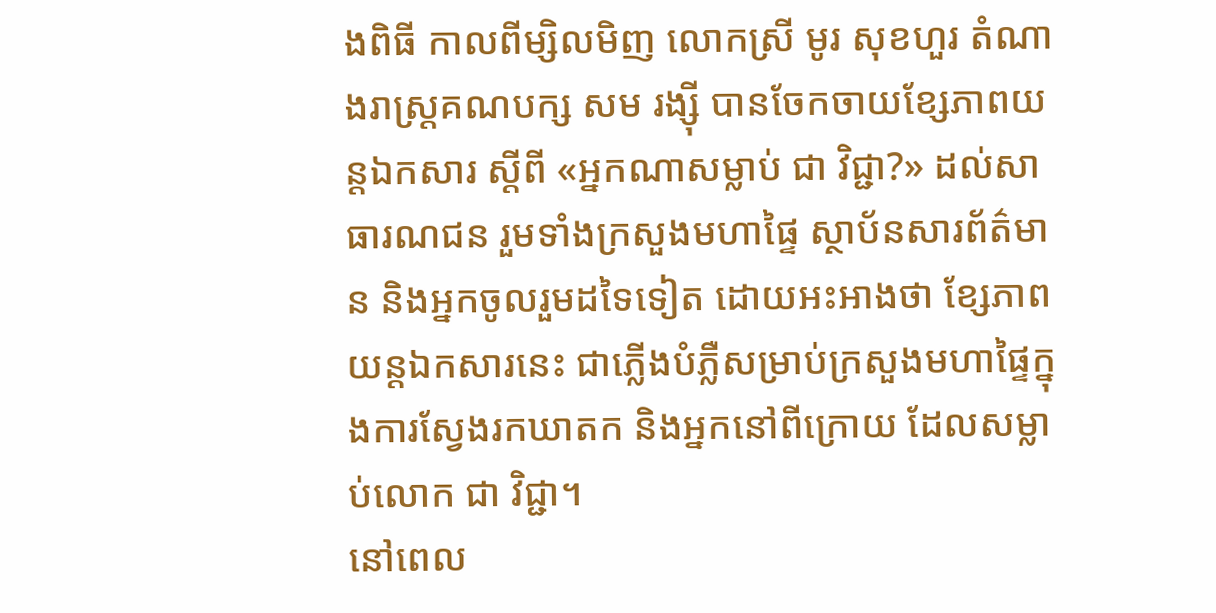ងពិធី កាលពីម្សិលមិញ លោកស្រី មូរ សុខហួរ តំណាងរាស្រ្តគណបក្ស សម រង្ស៊ី បានចែកចាយខ្សែភាពយន្តឯកសារ ស្តីពី «អ្នកណាសម្លាប់ ជា វិជ្ជា?» ដល់សាធារណជន រួមទាំងក្រសួងមហាផ្ទៃ ស្ថាប័នសារព័ត៌មាន និងអ្នកចូលរួមដទៃទៀត ដោយអះអាងថា ខ្សែភាពយន្តឯកសារនេះ ជាភ្លើងបំភ្លឺសម្រាប់ក្រសួងមហាផ្ទៃក្នុងការស្វែងរកឃាតក និងអ្នកនៅពីក្រោយ ដែលសម្លាប់លោក ជា វិជ្ជា។
នៅពេល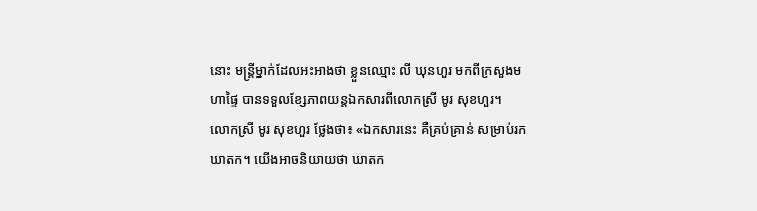នោះ មន្រ្តីម្នាក់ដែលអះអាងថា ខ្លួនឈ្មោះ លី ឃុនហួរ មកពីក្រសួងមហាផ្ទៃ បានទទួលខ្សែភាពយន្តឯកសារពីលោកស្រី មូរ សុខហួរ។
លោកស្រី មូរ សុខហួរ ថ្លែងថា៖ «ឯកសារនេះ គឺគ្រប់គ្រាន់ សម្រាប់រកឃាតក។ យើងអាចនិយាយថា ឃាតក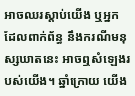អាចឈរស្តាប់យើង ឬអ្នកដែលពាក់ព័ន្ធ នឹងករណីមនុស្សឃាតនេះ អាចឮសំឡេងរបស់យើង។ ឆ្នាំក្រោយ យើង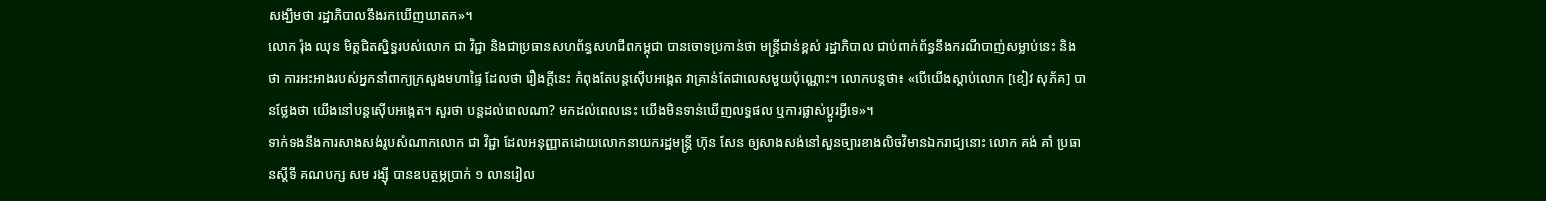សង្ឃឹមថា រដ្ឋាភិបាលនឹងរកឃើញឃាតក»។
លោក រ៉ុង ឈុន មិត្តជិតស្និទ្ធរបស់លោក ជា វិជ្ជា និងជាប្រធានសហព័ន្ធសហជីពកម្ពុជា បានចោទប្រកាន់ថា មន្រ្តីជាន់ខ្ពស់ រដ្ឋាភិបាល ជាប់ពាក់ព័ន្ធនឹងករណីបាញ់សម្លាប់នេះ និងថា ការអះអាងរបស់អ្នកនាំពាក្យក្រសួងមហាផ្ទៃ ដែលថា រឿងក្តីនេះ កំពុងតែបន្តស៊ើបអង្កេត វាគ្រាន់តែជាលេសមួយប៉ុណ្ណោះ។ លោកបន្តថា៖ «បើយើងស្តាប់លោក [ខៀវ សុភ័គ] បានថ្លែងថា យើងនៅបន្តស៊ើបអង្កេត។ សួរថា បន្តដល់ពេលណា? មកដល់ពេលនេះ យើងមិនទាន់ឃើញលទ្ធផល ឬការផ្លាស់ប្តូរអ្វីទេ»។
ទាក់ទងនឹងការសាងសង់រូបសំណាកលោក ជា វិជ្ជា ដែលអនុញ្ញាតដោយលោកនាយករដ្ឋមន្រ្តី ហ៊ុន សែន ឲ្យសាងសង់នៅសួនច្បារខាងលិចវិមានឯករាជ្យនោះ លោក គង់ គាំ ប្រធានស្តីទី គណបក្ស សម រង្ស៊ី បានឧបត្ថម្ភប្រាក់ ១ លានរៀល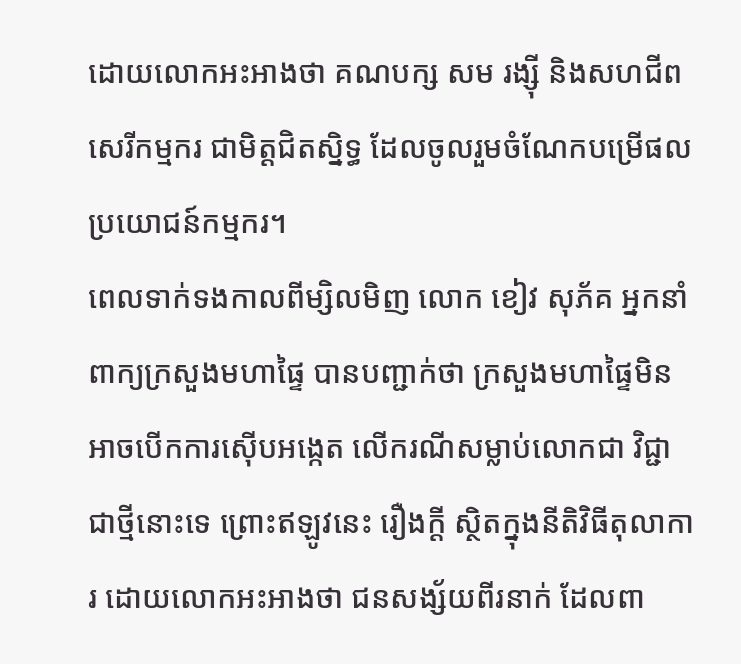ដោយលោកអះអាងថា គណបក្ស សម រង្ស៊ី និងសហជីពសេរីកម្មករ ជាមិត្តជិតស្និទ្ធ ដែលចូលរួមចំណែកបម្រើផលប្រយោជន៍កម្មករ។
ពេលទាក់ទងកាលពីម្សិលមិញ លោក ខៀវ សុភ័គ អ្នកនាំពាក្យក្រសួងមហាផ្ទៃ បានបញ្ជាក់ថា ក្រសួងមហាផ្ទៃមិនអាចបើកការស៊ើបអង្កេត លើករណីសម្លាប់លោកជា វិជ្ជា ជាថ្មីនោះទេ ព្រោះឥឡូវនេះ រឿងក្តី ស្ថិតក្នុងនីតិវិធីតុលាការ ដោយលោកអះអាងថា ជនសង្ស័យពីរនាក់ ដែលពា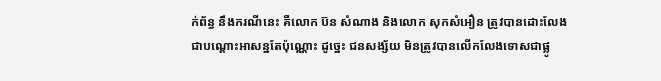ក់ព័ន្ធ នឹងករណីនេះ គឺលោក ប៊ន សំណាង និងលោក សុកសំអឿន ត្រូវបានដោះលែងជាបណ្តោះអាសន្នតែប៉ុណ្ណោះ ដូច្នេះ ជនសង្ស័យ មិនត្រូវបានលើកលែងទោសជាផ្លូ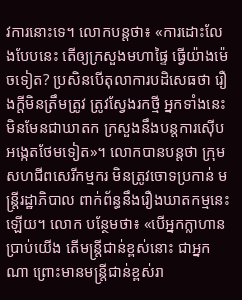វការនោះទេ។ លោកបន្តថា៖ «ការដោះលែងបែបនេះ តើឲ្យក្រសួងមហាផ្ទៃ ធ្វើយ៉ាងម៉េចទៀត? ប្រសិនបើតុលាការបដិសេធថា រឿងក្តីមិនត្រឹមត្រូវ ត្រូវស្វែងរកថ្មី អ្នកទាំងនេះ មិនមែនជាឃាតក ក្រសួងនឹងបន្តការស៊ើបអង្កេតថែមទៀត»។ លោកបានបន្តថា ក្រុមសហជីពសេរីកម្មករ មិនត្រូវចោទប្រកាន់ មន្រ្តីរដ្ឋាភិបាល ពាក់ព័ន្ធនឹងរឿងឃាតកម្មនេះឡើយ។ លោក បន្ថែមថា៖ «បើអ្នកក្លាហានប្រាប់យើង តើមន្រ្តីជាន់ខ្ពស់នោះ ជាអ្នកណា ព្រោះមានមន្រ្តីជាន់ខ្ពស់រា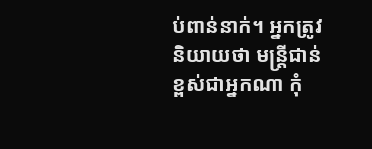ប់ពាន់នាក់។ អ្នកត្រូវនិយាយថា មន្រ្តីជាន់ខ្ពស់ជាអ្នកណា កុំ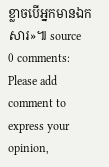ខ្លាចបើអ្នកមានឯកសារ»៕ source
0 comments:
Please add comment to express your opinion,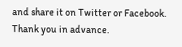and share it on Twitter or Facebook. Thank you in advance.